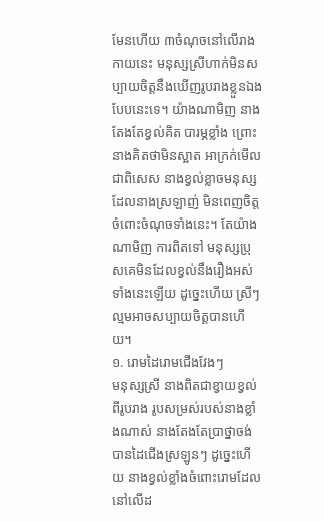មែនហើយ ៣ចំណុចនៅលើរាងកាយនេះ មនុស្សស្រីហាក់មិនសប្បាយចិត្តនឹងឃើញរូបរាងខ្លួនឯងបែបនេះទេ។ យ៉ាងណាមិញ នាងតែងតែខ្វល់គិត បារម្ភខ្លាំង ព្រោះនាងគិតថាមិនស្អាត អាក្រក់មើល ជាពិសេស នាងខ្វល់ខ្លាចមនុស្សដែលនាងស្រឡាញ់ មិនពេញចិត្តចំពោះចំណុចទាំងនេះ។ តែយ៉ាងណាមិញ ការពិតទៅ មនុស្សប្រុសគេមិនដែលខ្វល់នឹងរឿងអស់ទាំងនេះឡើយ ដូច្នេះហើយ ស្រីៗល្មមអាចសប្បាយចិត្តបានហើយ។
១. រោមដៃរោមជើងវែងៗ
មនុស្សស្រី នាងពិតជាខ្វាយខ្វល់ពីរូបរាង រូបសម្រស់របស់នាងខ្លាំងណាស់ នាងតែងតែប្រាថ្នាចង់បានដៃជើងស្រឡូនៗ ដូច្នេះហើយ នាងខ្វល់ខ្លាំងចំពោះរោមដែលនៅលើដ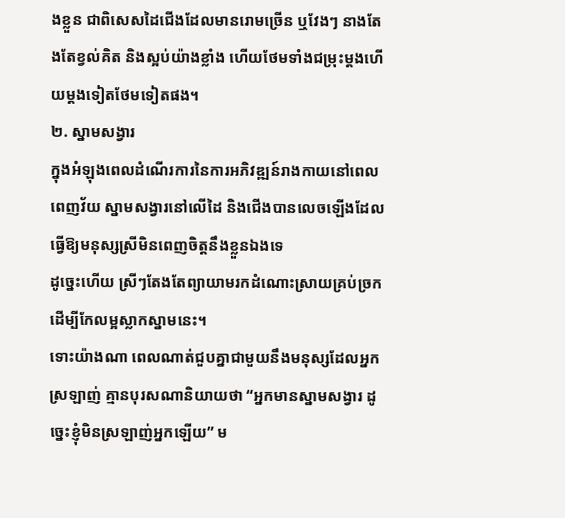ងខ្លួន ជាពិសេសដៃជើងដែលមានរោមច្រើន ឬវែងៗ នាងតែងតែខ្វល់គិត និងស្អប់យ៉ាងខ្លាំង ហើយថែមទាំងជម្រុះម្ដងហើយម្ដងទៀតថែមទៀតផង។
២. ស្នាមសង្វារ
ក្នុងអំឡុងពេលដំណើរការនៃការអភិវឌ្ឍន៍រាងកាយនៅពេលពេញវ័យ ស្នាមសង្វារនៅលើដៃ និងជើងបានលេចឡើងដែលធ្វើឱ្យមនុស្សស្រីមិនពេញចិត្តនឹងខ្លួនឯងទេ
ដូច្នេះហើយ ស្រីៗតែងតែព្យាយាមរកដំណោះស្រាយគ្រប់ច្រក ដើម្បីកែលម្អស្លាកស្នាមនេះ។
ទោះយ៉ាងណា ពេលណាត់ជួបគ្នាជាមួយនឹងមនុស្សដែលអ្នកស្រឡាញ់ គ្មានបុរសណានិយាយថា “អ្នកមានស្នាមសង្វារ ដូច្នេះខ្ញុំមិនស្រឡាញ់អ្នកឡើយ” ម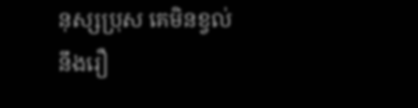នុស្សប្រុស គេមិនខ្វល់នឹងរឿ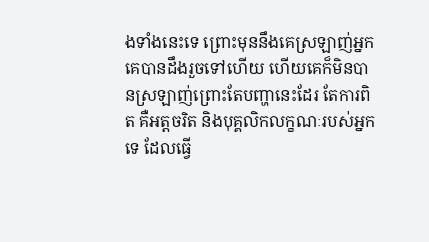ងទាំងនេះទេ ព្រោះមុននឹងគេស្រឡាញ់អ្នក គេបានដឹងរួចទៅហើយ ហើយគេក៏មិនបានស្រឡាញ់ព្រោះតែបញ្ហានេះដែរ តែការពិត គឺអត្តចរិត និងបុគ្គលិកលក្ខណៈរបស់អ្នកទេ ដែលធ្វើ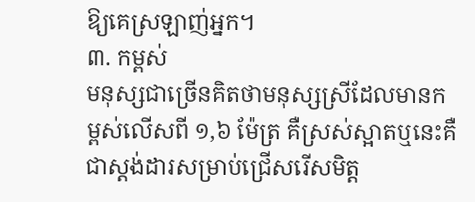ឱ្យគេស្រឡាញ់អ្នក។
៣. កម្ពស់
មនុស្សជាច្រើនគិតថាមនុស្សស្រីដែលមានកម្ពស់លើសពី ១,៦ ម៉ែត្រ គឺស្រស់ស្អាតឬនេះគឺជាស្តង់ដារសម្រាប់ជ្រើសរើសមិត្ត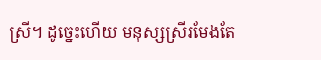ស្រី។ ដូច្នេះហើយ មនុស្សស្រីរមែងតែ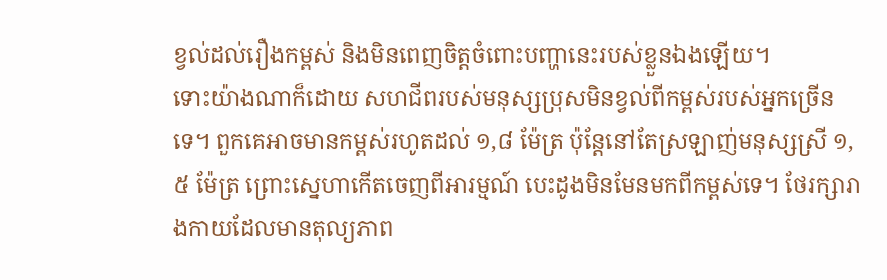ខ្វល់ដល់រឿងកម្ពស់ និងមិនពេញចិត្តចំពោះបញ្ហានេះរបស់ខ្លួនឯងឡើយ។
ទោះយ៉ាងណាក៏ដោយ សហជីពរបស់មនុស្សប្រុសមិនខ្វល់ពីកម្ពស់របស់អ្នកច្រើនទេ។ ពួកគេអាចមានកម្ពស់រហូតដល់ ១,៨ ម៉ែត្រ ប៉ុន្តែនៅតែស្រឡាញ់មនុស្សស្រី ១,៥ ម៉ែត្រ ព្រោះស្នេហាកើតចេញពីអារម្មណ៍ បេះដូងមិនមែនមកពីកម្ពស់ទេ។ ថែរក្សារាងកាយដែលមានតុល្យភាព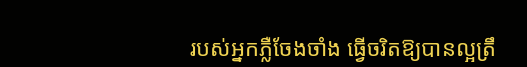របស់អ្នកភ្លឺចែងចាំង ធ្វើចរិតឱ្យបានល្អត្រឹ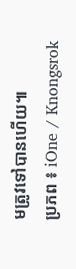មត្រូវទៅបានហើយ៕
ប្រភព ៖ iOne / Knongsrok